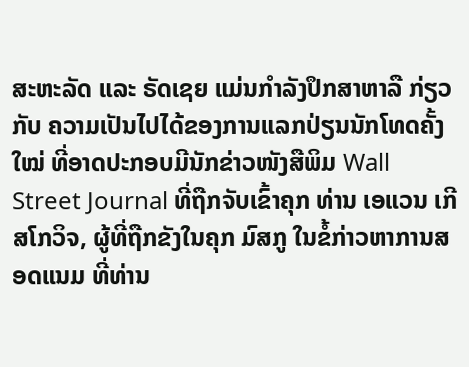ສະຫະລັດ ແລະ ຣັດເຊຍ ແມ່ນກຳລັງປຶກສາຫາລື ກ່ຽວກັບ ຄວາມເປັນໄປໄດ້ຂອງການແລກປ່ຽນນັກໂທດຄັ້ງໃໝ່ ທີ່ອາດປະກອບມີນັກຂ່າວໜັງສືພິມ Wall Street Journal ທີ່ຖືກຈັບເຂົ້າຄຸກ ທ່ານ ເອແວນ ເກີສໂກວິຈ, ຜູ້ທີ່ຖືກຂັງໃນຄຸກ ມົສກູ ໃນຂໍ້ກ່າວຫາການສອດແນມ ທີ່ທ່ານ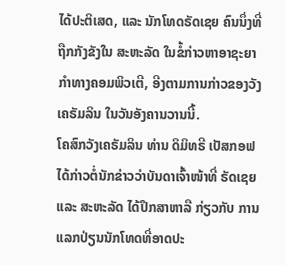ໄດ້ປະຕິເສດ, ແລະ ນັກໂທດຣັດເຊຍ ຄົນນຶ່ງທີ່ຖືກກັງຂັງໃນ ສະຫະລັດ ໃນຂໍ້ກ່າວຫາອາຊະຍາກຳທາງຄອມພິວເຕີ, ອີງຕາມການກ່າວຂອງວັງເຄຣັມລິນ ໃນວັນອັງຄານວານນີ້.
ໂຄສົກວັງເຄຣັມລິນ ທ່ານ ດິມິທຣີ ເປັສກອຟ ໄດ້ກ່າວຕໍ່ນັກຂ່າວວ່າບັນດາເຈົ້າໜ້າທີ່ ຣັດເຊຍ ແລະ ສະຫະລັດ ໄດ້ປຶກສາຫາລື ກ່ຽວກັບ ການແລກປ່ຽນນັກໂທດທີ່ອາດປະ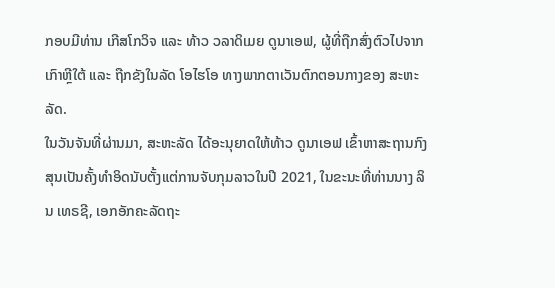ກອບມີທ່ານ ເກີສໂກວິຈ ແລະ ທ້າວ ວລາດິເມຍ ດູນາເອຟ, ຜູ້ທີ່ຖືກສົ່ງຕົວໄປຈາກ ເກົາຫຼີໃຕ້ ແລະ ຖືກຂັງໃນລັດ ໂອໄຮໂອ ທາງພາກຕາເວັນຕົກຕອນກາງຂອງ ສະຫະລັດ.
ໃນວັນຈັນທີ່ຜ່ານມາ, ສະຫະລັດ ໄດ້ອະນຸຍາດໃຫ້ທ້າວ ດູນາເອຟ ເຂົ້າຫາສະຖານກົງສຸນເປັນຄັ້ງທຳອິດນັບຕັ້ງແຕ່ການຈັບກຸມລາວໃນປີ 2021, ໃນຂະນະທີ່ທ່ານນາງ ລິນ ເທຣຊີ, ເອກອັກຄະລັດຖະ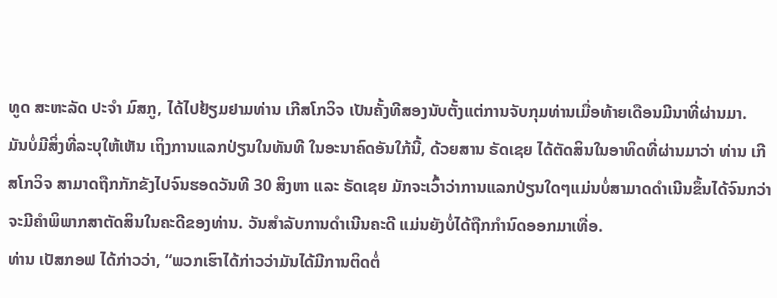ທູດ ສະຫະລັດ ປະຈຳ ມົສກູ, ໄດ້ໄປຢ້ຽມຢາມທ່ານ ເກີສໂກວິຈ ເປັນຄັ້ງທີສອງນັບຕັ້ງແຕ່ການຈັບກຸມທ່ານເມື່ອທ້າຍເດືອນມີນາທີ່ຜ່ານມາ.
ມັນບໍ່ມີສິ່ງທີ່ລະບຸໃຫ້ເຫັນ ເຖິງການແລກປ່ຽນໃນທັນທີ ໃນອະນາຄົດອັນໃກ້ນີ້, ດ້ວຍສານ ຣັດເຊຍ ໄດ້ຕັດສິນໃນອາທິດທີ່ຜ່ານມາວ່າ ທ່ານ ເກີສໂກວິຈ ສາມາດຖືກກັກຂັງໄປຈົນຮອດວັນທີ 30 ສິງຫາ ແລະ ຣັດເຊຍ ມັກຈະເວົ້າວ່າການແລກປ່ຽນໃດໆແມ່ນບໍ່ສາມາດດຳເນີນຂຶ້ນໄດ້ຈົນກວ່າຈະມີຄຳພິພາກສາຕັດສິນໃນຄະດີຂອງທ່ານ. ວັນສຳລັບການດຳເນີນຄະດີ ແມ່ນຍັງບໍ່ໄດ້ຖືກກຳນົດອອກມາເທື່ອ.
ທ່ານ ເປັສກອຟ ໄດ້ກ່າວວ່າ, “ພວກເຮົາໄດ້ກ່າວວ່າມັນໄດ້ມີການຕິດຕໍ່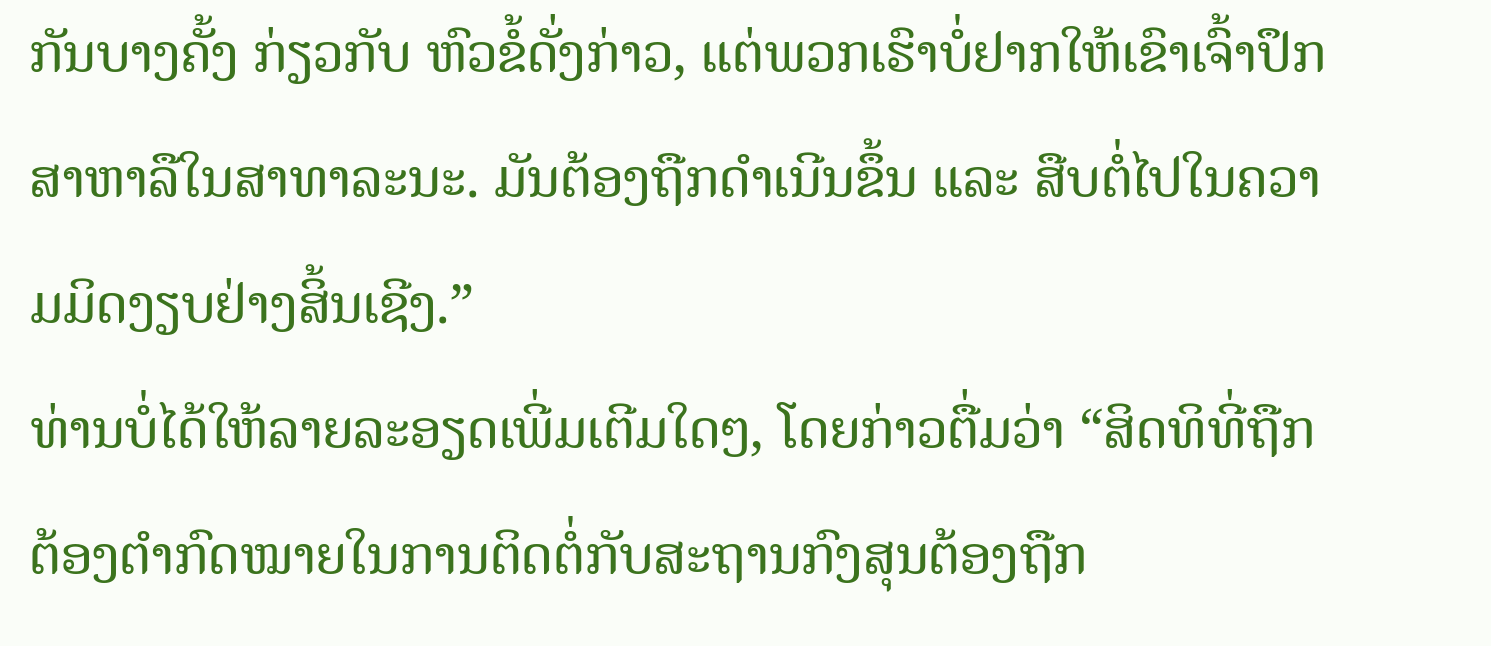ກັນບາງຄັ້ງ ກ່ຽວກັບ ຫົວຂໍ້ດັ່ງກ່າວ, ແຕ່ພວກເຮົາບໍ່ຢາກໃຫ້ເຂົາເຈົ້າປຶກສາຫາລືໃນສາທາລະນະ. ມັນຕ້ອງຖືກດຳເນີນຂຶ້ນ ແລະ ສືບຕໍ່ໄປໃນຄວາມມິດງຽບຢ່າງສິ້ນເຊີງ.”
ທ່ານບໍ່ໄດ້ໃຫ້ລາຍລະອຽດເພີ່ມເຕີມໃດໆ, ໂດຍກ່າວຕື່ມວ່າ “ສິດທິທີ່ຖືກຕ້ອງຕຳກົດໝາຍໃນການຕິດຕໍ່ກັບສະຖານກົງສຸນຕ້ອງຖືກ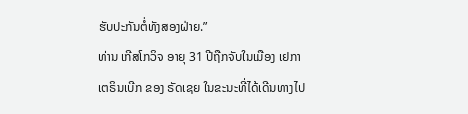ຮັບປະກັນຕໍ່ທັງສອງຝ່າຍ.”
ທ່ານ ເກີສໂກວິຈ ອາຍຸ 31 ປີຖືກຈັບໃນເມືອງ ເຢກາເຕຣິນເບີກ ຂອງ ຣັດເຊຍ ໃນຂະນະທີ່ໄດ້ເດີນທາງໄປ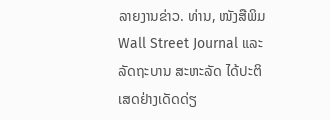ລາຍງານຂ່າວ. ທ່ານ, ໜັງສືພິມ Wall Street Journal ແລະ ລັດຖະບານ ສະຫະລັດ ໄດ້ປະຕິເສດຢ່າງເດັດດ່ຽ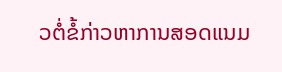ວຕໍ່ຂໍ້ກ່າວຫາການສອດແນມ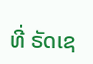ທີ່ ຣັດເຊ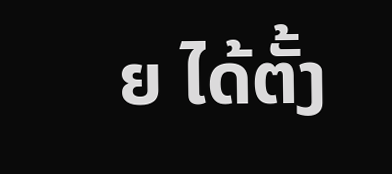ຍ ໄດ້ຕັ້ງ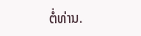ຕໍ່ທ່ານ.